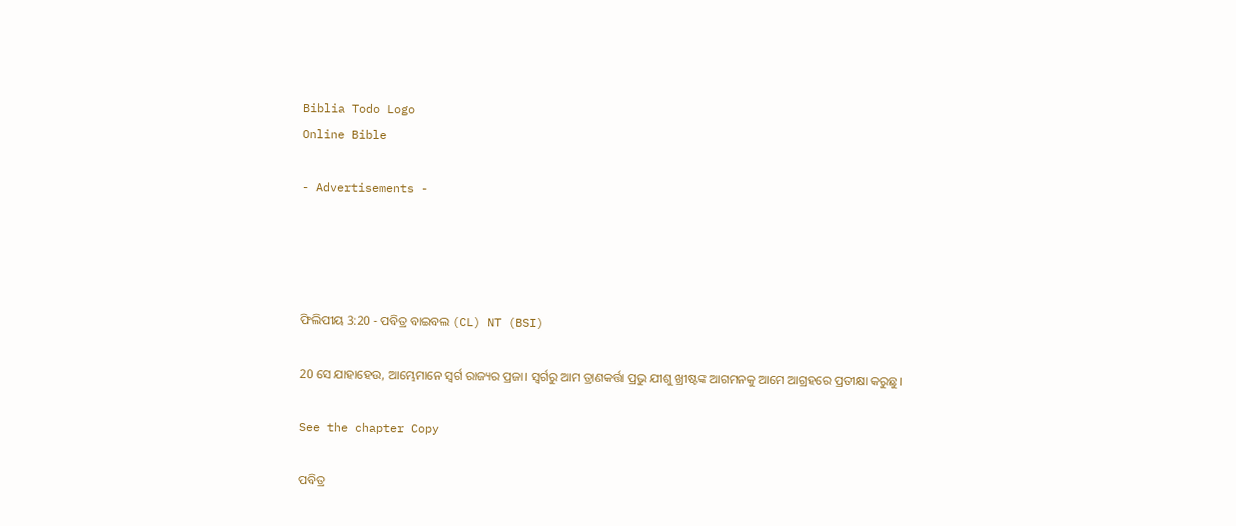Biblia Todo Logo
Online Bible

- Advertisements -




ଫିଲିପୀୟ 3:20 - ପବିତ୍ର ବାଇବଲ (CL) NT (BSI)

20 ସେ ଯାହାହେଉ, ଆମ୍ଭେମାନେ ସ୍ୱର୍ଗ ରାଜ୍ୟର ପ୍ରଜା। ସ୍ୱର୍ଗରୁ ଆମ ତ୍ରାଣକର୍ତ୍ତା ପ୍ରଭୁ ଯୀଶୁ ଖ୍ରୀଷ୍ଟଙ୍କ ଆଗମନକୁ ଆମେ ଆଗ୍ରହରେ ପ୍ରତୀକ୍ଷା କରୁଛୁ।

See the chapter Copy

ପବିତ୍ର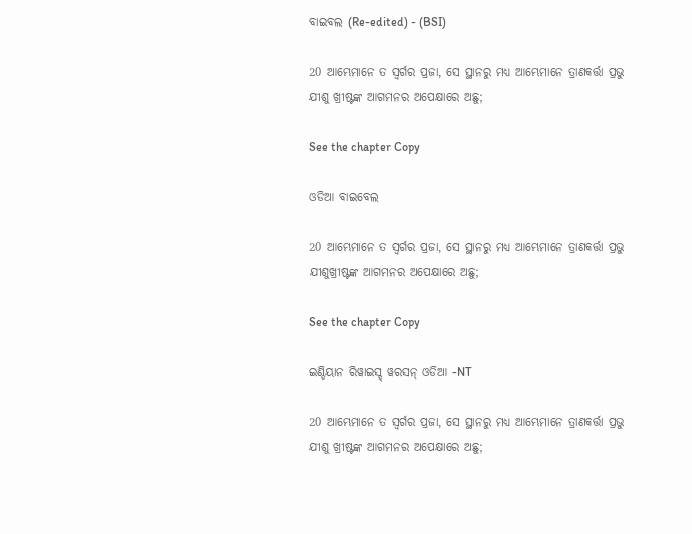ବାଇବଲ (Re-edited) - (BSI)

20 ଆମ୍ଭେମାନେ ତ ସ୍ଵର୍ଗର ପ୍ରଜା, ସେ ସ୍ଥାନରୁ ମଧ୍ୟ ଆମ୍ଭେମାନେ ତ୍ରାଣକର୍ତ୍ତା ପ୍ରଭୁ ଯୀଶୁ ଖ୍ରୀଷ୍ଟଙ୍କ ଆଗମନର ଅପେକ୍ଷାରେ ଅଛୁ;

See the chapter Copy

ଓଡିଆ ବାଇବେଲ

20 ଆମ୍ଭେମାନେ ତ ସ୍ୱର୍ଗର ପ୍ରଜା, ସେ ସ୍ଥାନରୁ ମଧ୍ୟ ଆମ୍ଭେମାନେ ତ୍ରାଣକର୍ତ୍ତା ପ୍ରଭୁ ଯୀଶୁଖ୍ରୀଷ୍ଟଙ୍କ ଆଗମନର ଅପେକ୍ଷାରେ ଅଛୁ;

See the chapter Copy

ଇଣ୍ଡିୟାନ ରିୱାଇସ୍ଡ୍ ୱରସନ୍ ଓଡିଆ -NT

20 ଆମ୍ଭେମାନେ ତ ସ୍ୱର୍ଗର ପ୍ରଜା, ସେ ସ୍ଥାନରୁ ମଧ୍ୟ ଆମ୍ଭେମାନେ ତ୍ରାଣକର୍ତ୍ତା ପ୍ରଭୁ ଯୀଶୁ ଖ୍ରୀଷ୍ଟଙ୍କ ଆଗମନର ଅପେକ୍ଷାରେ ଅଛୁ;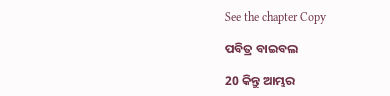See the chapter Copy

ପବିତ୍ର ବାଇବଲ

20 କିନ୍ତୁ ଆମ୍ଭର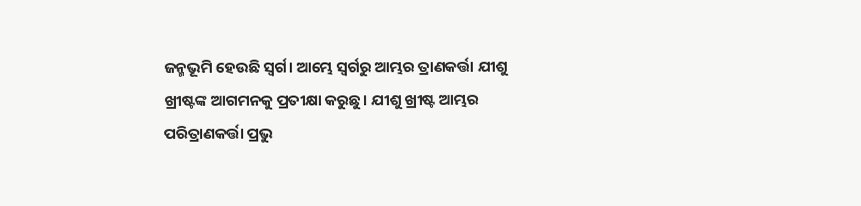ଜନ୍ମଭୂମି ହେଉଛି ସ୍ୱର୍ଗ। ଆମ୍ଭେ ସ୍ୱର୍ଗରୁ ଆମ୍ଭର ତ୍ରାଣକର୍ତ୍ତା ଯୀଶୁ ଖ୍ରୀଷ୍ଟଙ୍କ ଆଗମନକୁ ପ୍ରତୀକ୍ଷା କରୁଛୁ। ଯୀଶୁ ଖ୍ରୀଷ୍ଟ ଆମ୍ଭର ପରିତ୍ରାଣକର୍ତ୍ତା ପ୍ରଭୁ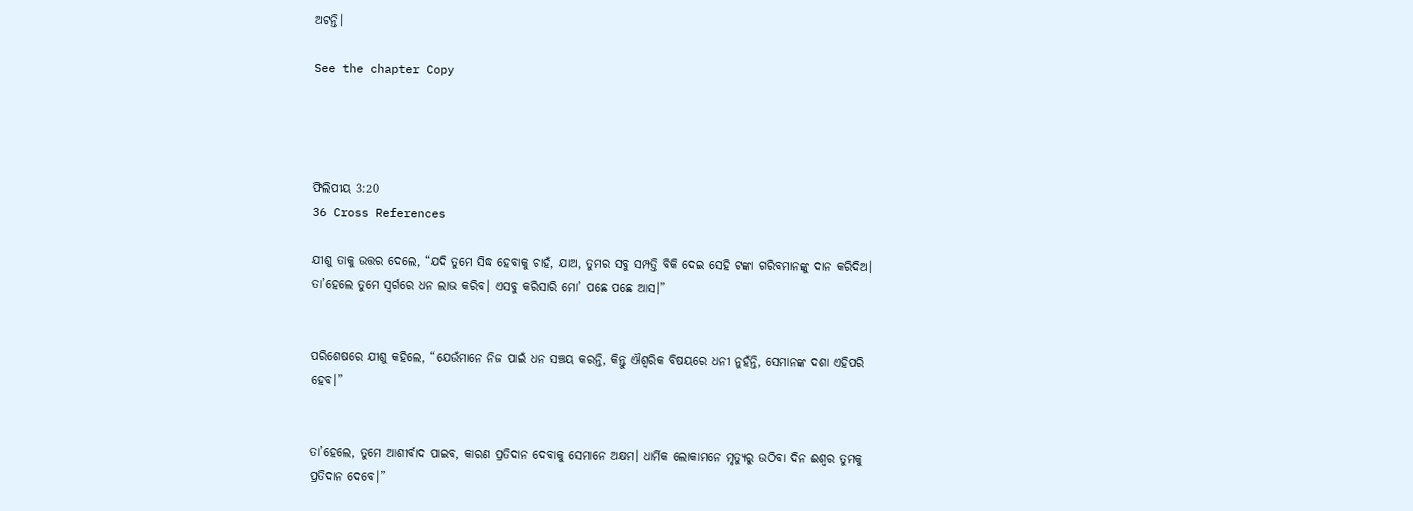ଅଟନ୍ତି।

See the chapter Copy




ଫିଲିପୀୟ 3:20
36 Cross References

ଯୀଶୁ ତାକୁ ଉତ୍ତର ଦେଲେ, “ଯଦି ତୁମେ ସିଦ୍ଧ ହେବାକୁ ଚାହଁ, ଯାଅ, ତୁମର ସବୁ ସମ୍ପତ୍ତି ବିକି ଦେଇ ସେହି ଟଙ୍କା ଗରିବମାନଙ୍କୁ ଦାନ କରିଦିଅ। ତା’ହେଲେ ତୁମେ ସ୍ୱର୍ଗରେ ଧନ ଲାଭ କରିବ। ଏସବୁ କରିସାରି ମୋ’ ପଛେ ପଛେ ଆସ।”


ପରିଶେଷରେ ଯୀଶୁ କହିଲେ, “ଯେଉଁମାନେ ନିଜ ପାଇଁ ଧନ ସଞ୍ଚୟ କରନ୍ତି, କିନ୍ତୁ ଐଶ୍ୱରିକ ବିଷୟରେ ଧନୀ ନୁହଁନ୍ତି, ସେମାନଙ୍କ ଦଶା ଏହିପରି ହେବ।”


ତା’ହେଲେ, ତୁମେ ଆଶୀର୍ବାଦ ପାଇବ, କାରଣ ପ୍ରତିଦାନ ଦେବାକୁ ସେମାନେ ଅକ୍ଷମ। ଧାର୍ମିକ ଲୋକାମନେ ମୃତ୍ୟୁରୁ ଉଠିବା ଦିନ ଈଶ୍ୱର ତୁମକୁ ପ୍ରତିଦାନ ଦେବେ।”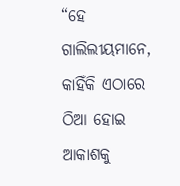“ହେ ଗାଲିଲୀୟମାନେ, କାହିଁକି ଏଠାରେ ଠିଆ ହୋଇ ଆକାଶକୁ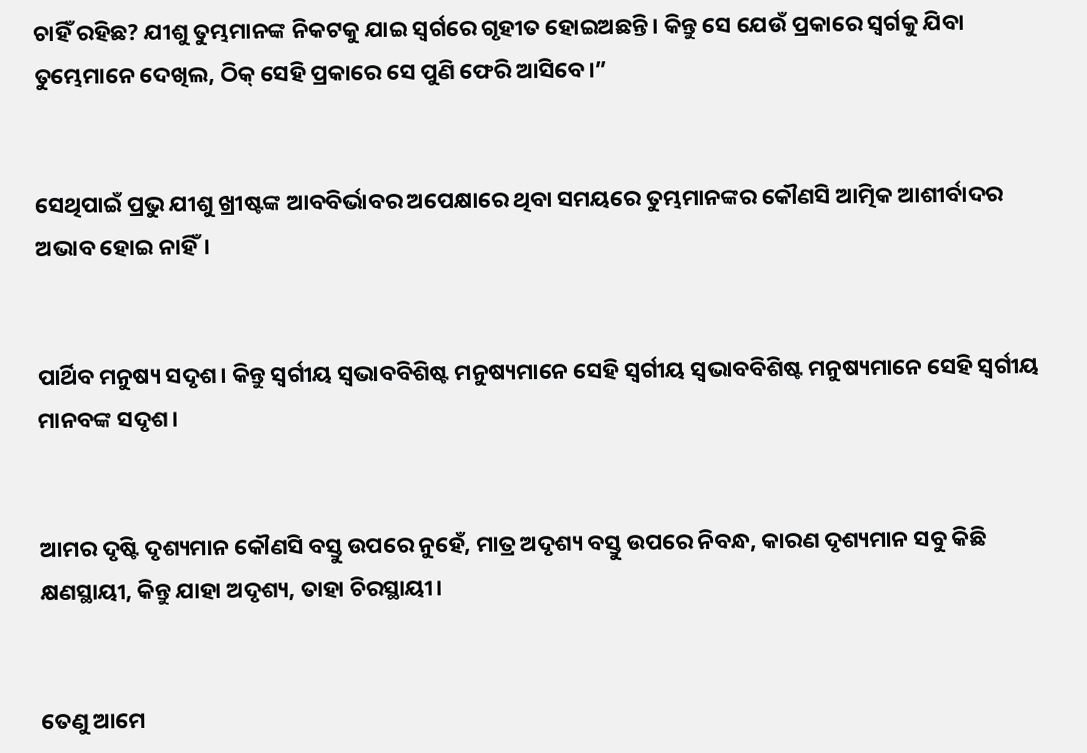ଚାହିଁ ରହିଛ? ଯୀଶୁ ତୁମ୍ଭମାନଙ୍କ ନିକଟକୁ ଯାଇ ସ୍ୱର୍ଗରେ ଗୃହୀତ ହୋଇଅଛନ୍ତି। କିନ୍ତୁ ସେ ଯେଉଁ ପ୍ରକାରେ ସ୍ୱର୍ଗକୁ ଯିବା ତୁମ୍ଭେମାନେ ଦେଖିଲ, ଠିକ୍ ସେହି ପ୍ରକାରେ ସେ ପୁଣି ଫେରି ଆସିବେ।”


ସେଥିପାଇଁ ପ୍ରଭୁ ଯୀଶୁ ଖ୍ରୀଷ୍ଟଙ୍କ ଆବବିର୍ଭାବର ଅପେକ୍ଷାରେ ଥିବା ସମୟରେ ତୁମ୍ଭମାନଙ୍କର କୌଣସି ଆତ୍ମିକ ଆଶୀର୍ବାଦର ଅଭାବ ହୋଇ ନାହିଁ।


ପାର୍ଥିବ ମନୁଷ୍ୟ ସଦୃଶ। କିନ୍ତୁ ସ୍ୱର୍ଗୀୟ ସ୍ୱଭାବବିଶିଷ୍ଟ ମନୁଷ୍ୟମାନେ ସେହି ସ୍ୱର୍ଗୀୟ ସ୍ୱଭାବବିଶିଷ୍ଟ ମନୁଷ୍ୟମାନେ ସେହି ସ୍ୱର୍ଗୀୟ ମାନବଙ୍କ ସଦୃଶ।


ଆମର ଦୃଷ୍ଟି ଦୃଶ୍ୟମାନ କୌଣସି ବସ୍ତୁ ଉପରେ ନୁହେଁ, ମାତ୍ର ଅଦୃଶ୍ୟ ବସ୍ତୁ ଉପରେ ନିବନ୍ଧ, କାରଣ ଦୃଶ୍ୟମାନ ସବୁ କିଛି କ୍ଷଣସ୍ଥାୟୀ, କିନ୍ତୁ ଯାହା ଅଦୃଶ୍ୟ, ତାହା ଚିରସ୍ଥାୟୀ।


ତେଣୁ ଆମେ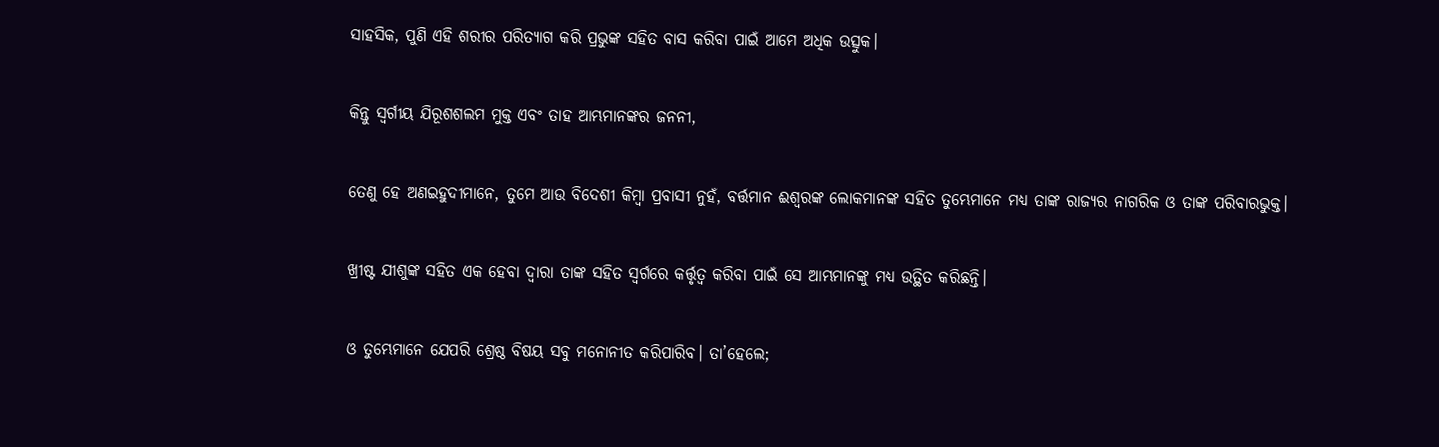ସାହସିକ, ପୁଣି ଏହି ଶରୀର ପରିତ୍ୟାଗ କରି ପ୍ରଭୁଙ୍କ ସହିତ ବାସ କରିବା ପାଇଁ ଆମେ ଅଧିକ ଉତ୍ସୁକ।


କିନ୍ତୁ ସ୍ୱର୍ଗୀୟ ଯିରୂଶଶଲମ ମୁକ୍ତ ଏବଂ ତାହ ଆମ୍ଭମାନଙ୍କର ଜନନୀ,


ତେଣୁ ହେ ଅଣଇହୁଦୀମାନେ, ତୁମେ ଆଉ ବିଦେଶୀ କିମ୍ବା ପ୍ରବାସୀ ନୁହଁ, ବର୍ତ୍ତମାନ ଈଶ୍ୱରଙ୍କ ଲୋକମାନଙ୍କ ସହିତ ତୁମ୍ଭେମାନେ ମଧ୍ୟ ତାଙ୍କ ରାଜ୍ୟର ନାଗରିକ ଓ ତାଙ୍କ ପରିବାରଭୁକ୍ତ।


ଖ୍ରୀଷ୍ଟ ଯୀଶୁଙ୍କ ସହିତ ଏକ ହେବା ଦ୍ୱାରା ତାଙ୍କ ସହିତ ସ୍ୱର୍ଗରେ କର୍ତ୍ତୃତ୍ୱ କରିବା ପାଇଁ ସେ ଆମ୍ଭମାନଙ୍କୁ ମଧ୍ୟ ଉତ୍ଥିତ କରିଛନ୍ତି।


ଓ ତୁମ୍ଭେମାନେ ଯେପରି ଶ୍ରେଷ୍ଠ ବିଷୟ ସବୁ ମନୋନୀତ କରିପାରିବ। ତା’ହେଲେ;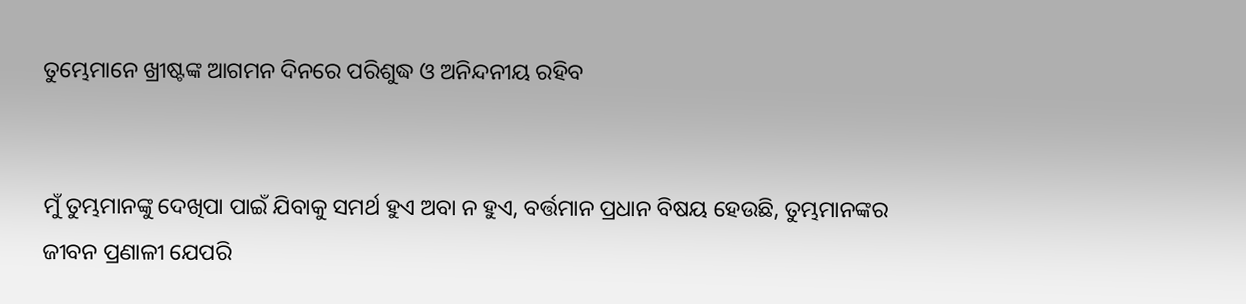ତୁମ୍ଭେମାନେ ଖ୍ରୀଷ୍ଟଙ୍କ ଆଗମନ ଦିନରେ ପରିଶୁଦ୍ଧ ଓ ଅନିନ୍ଦନୀୟ ରହିବ


ମୁଁ ତୁମ୍ଭମାନଙ୍କୁ ଦେଖିପା ପାଇଁ ଯିବାକୁ ସମର୍ଥ ହୁଏ ଅବା ନ ହୁଏ, ବର୍ତ୍ତମାନ ପ୍ରଧାନ ବିଷୟ ହେଉଛି, ତୁମ୍ଭମାନଙ୍କର ଜୀବନ ପ୍ରଣାଳୀ ଯେପରି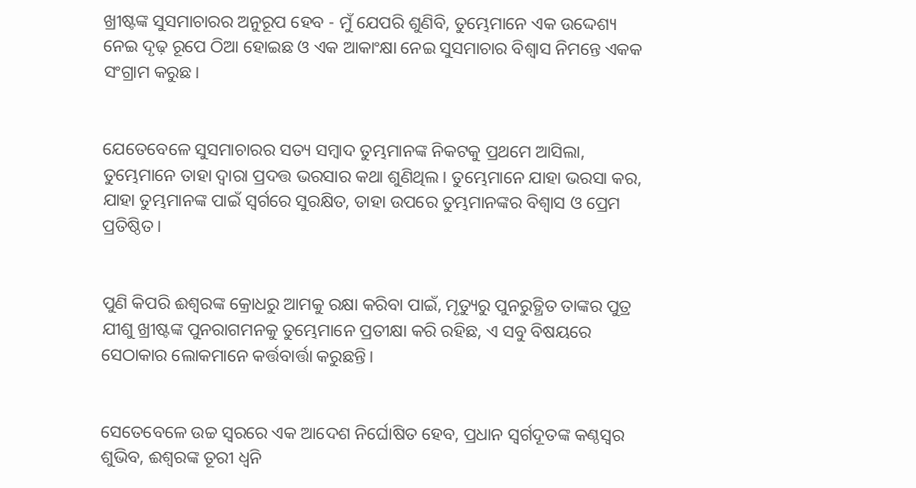ଖ୍ରୀଷ୍ଟଙ୍କ ସୁସମାଚାରର ଅନୁରୂପ ହେବ - ମୁଁ ଯେପରି ଶୁଣିବି, ତୁମ୍ଭେମାନେ ଏକ ଉଦ୍ଦେଶ୍ୟ ନେଇ ଦୃଢ଼ ରୂପେ ଠିଆ ହୋଇଛ ଓ ଏକ ଆକାଂକ୍ଷା ନେଇ ସୁସମାଚାର ବିଶ୍ୱାସ ନିମନ୍ତେ ଏକକ ସଂଗ୍ରାମ କରୁଛ।


ଯେତେବେଳେ ସୁସମାଚାରର ସତ୍ୟ ସମ୍ବାଦ ତୁମ୍ଭମାନଙ୍କ ନିକଟକୁ ପ୍ରଥମେ ଆସିଲା, ତୁମ୍ଭେମାନେ ତାହା ଦ୍ୱାରା ପ୍ରଦତ୍ତ ଭରସାର କଥା ଶୁଣିଥିଲ। ତୁମ୍ଭେମାନେ ଯାହା ଭରସା କର, ଯାହା ତୁମ୍ଭମାନଙ୍କ ପାଇଁ ସ୍ୱର୍ଗରେ ସୁରକ୍ଷିତ, ତାହା ଉପରେ ତୁମ୍ଭମାନଙ୍କର ବିଶ୍ୱାସ ଓ ପ୍ରେମ ପ୍ରତିଷ୍ଠିତ।


ପୁଣି କିପରି ଈଶ୍ୱରଙ୍କ କ୍ରୋଧରୁ ଆମକୁ ରକ୍ଷା କରିବା ପାଇଁ, ମୃତ୍ୟୁରୁ ପୁନରୁତ୍ଥିତ ତାଙ୍କର ପୁତ୍ର ଯୀଶୁ ଖ୍ରୀଷ୍ଟଙ୍କ ପୁନରାଗମନକୁ ତୁମ୍ଭେମାନେ ପ୍ରତୀକ୍ଷା କରି ରହିଛ, ଏ ସବୁ ବିଷୟରେ ସେଠାକାର ଲୋକମାନେ କର୍ତ୍ତବାର୍ତ୍ତା କରୁଛନ୍ତି।


ସେତେବେଳେ ଉଚ୍ଚ ସ୍ୱରରେ ଏକ ଆଦେଶ ନିର୍ଘୋଷିତ ହେବ, ପ୍ରଧାନ ସ୍ୱର୍ଗଦୂତଙ୍କ କଣ୍ଠସ୍ୱର ଶୁଭିବ, ଈଶ୍ୱରଙ୍କ ତୂରୀ ଧ୍ୱନି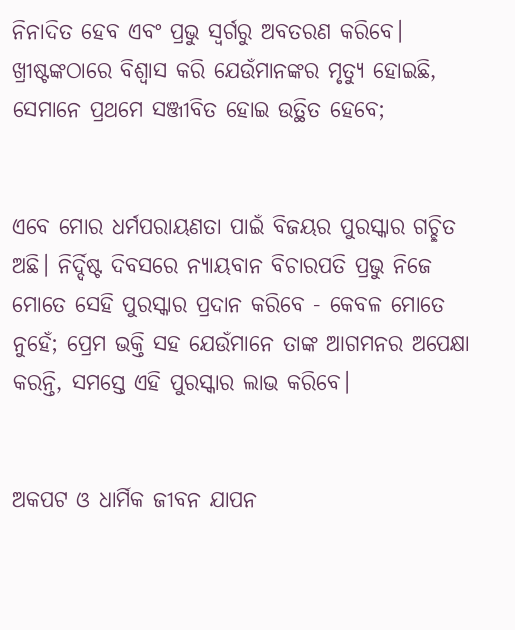ନିନାଦିତ ହେବ ଏବଂ ପ୍ରଭୁ ସ୍ୱର୍ଗରୁ ଅବତରଣ କରିବେ। ଖ୍ରୀଷ୍ଟଙ୍କଠାରେ ବିଶ୍ୱାସ କରି ଯେଉଁମାନଙ୍କର ମୃତ୍ୟୁ ହୋଇଛି, ସେମାନେ ପ୍ରଥମେ ସଞ୍ଜୀବିତ ହୋଇ ଉତ୍ଥିତ ହେବେ;


ଏବେ ମୋର ଧର୍ମପରାୟଣତା ପାଇଁ ବିଜୟର ପୁରସ୍କାର ଗଚ୍ଛିତ ଅଛି। ନିର୍ଦ୍ଦିଷ୍ଟ ଦିବସରେ ନ୍ୟାୟବାନ ବିଚାରପତି ପ୍ରଭୁ ନିଜେ ମୋତେ ସେହି ପୁରସ୍କାର ପ୍ରଦାନ କରିବେ - କେବଳ ମୋତେ ନୁହେଁ; ପ୍ରେମ ଭକ୍ତି ସହ ଯେଉଁମାନେ ତାଙ୍କ ଆଗମନର ଅପେକ୍ଷା କରନ୍ତି, ସମସ୍ତେ ଏହି ପୁରସ୍କାର ଲାଭ କରିବେ।


ଅକପଟ ଓ ଧାର୍ମିକ ଜୀବନ ଯାପନ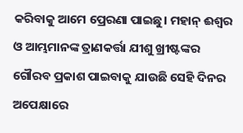କରିବାକୁ ଆମେ ପ୍ରେରଣା ପାଇଛୁ। ମହାନ୍ ଈଶ୍ୱର ଓ ଆମ୍ଭମାନଙ୍କ ତ୍ରାଣକର୍ତ୍ତା ଯୀଶୁ ଖ୍ରୀଷ୍ଟଙ୍କର ଗୌରବ ପ୍ରକାଶ ପାଇବାକୁ ଯାଉଛି ସେହି ଦିନର ଅପେକ୍ଷାରେ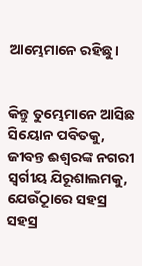ଆମ୍ଭେମାନେ ରହିଛୁ।


କିନ୍ତୁ ତୁମ୍ଭେମାନେ ଆସିଛ ସିୟୋନ ପବିତକୁ, ଜୀବନ୍ତ ଈଶ୍ୱରଙ୍କ ନଗରୀ ସ୍ୱର୍ଗୀୟ ଯିରୂଶାଲମକୁ, ଯେଉୂଁଠାରେ ସହସ୍ର ସହସ୍ର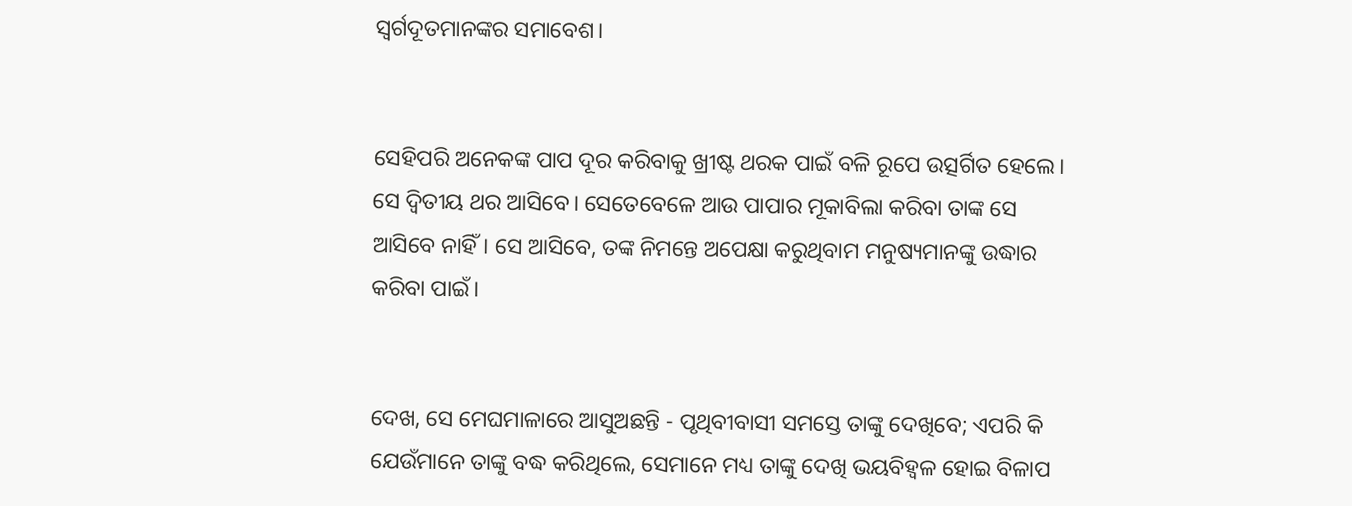ସ୍ୱର୍ଗଦୂତମାନଙ୍କର ସମାବେଶ।


ସେହିପରି ଅନେକଙ୍କ ପାପ ଦୂର କରିବାକୁ ଖ୍ରୀଷ୍ଟ ଥରକ ପାଇଁ ବଳି ରୂପେ ଉତ୍ସର୍ଗିତ ହେଲେ। ସେ ଦ୍ୱିତୀୟ ଥର ଆସିବେ। ସେତେବେଳେ ଆଉ ପାପାର ମୂକାବିଲା କରିବା ତାଙ୍କ ସେ ଆସିବେ ନାହିଁ। ସେ ଆସିବେ, ତଙ୍କ ନିମନ୍ତେ ଅପେକ୍ଷା କରୁଥିବାମ ମନୁଷ୍ୟମାନଙ୍କୁ ଉଦ୍ଧାର କରିବା ପାଇଁ।


ଦେଖ, ସେ ମେଘମାଳାରେ ଆସୁଅଛନ୍ତି - ପୃଥିବୀବାସୀ ସମସ୍ତେ ତାଙ୍କୁ ଦେଖିବେ; ଏପରି କି ଯେଉଁମାନେ ତାଙ୍କୁ ବଦ୍ଧ କରିଥିଲେ, ସେମାନେ ମଧ୍ୟ ତାଙ୍କୁ ଦେଖି ଭୟବିହ୍ୱଳ ହୋଇ ବିଳାପ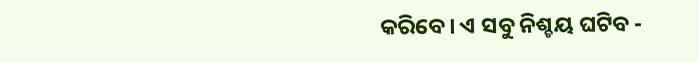କରିବେ। ଏ ସବୁ ନିଶ୍ଚୟ ଘଟିବ -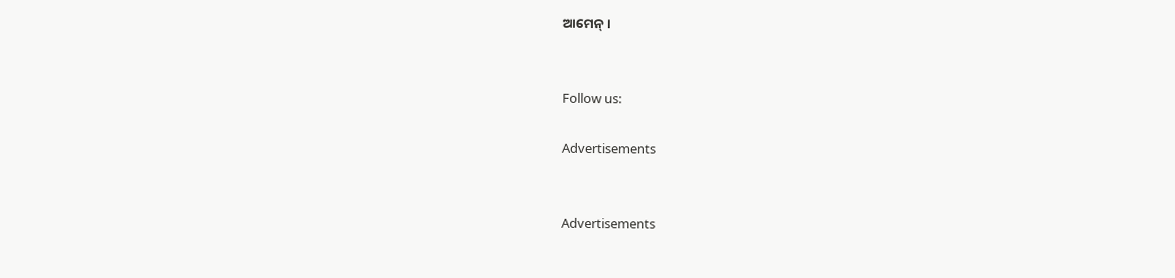ଆମେନ୍।


Follow us:

Advertisements


Advertisements